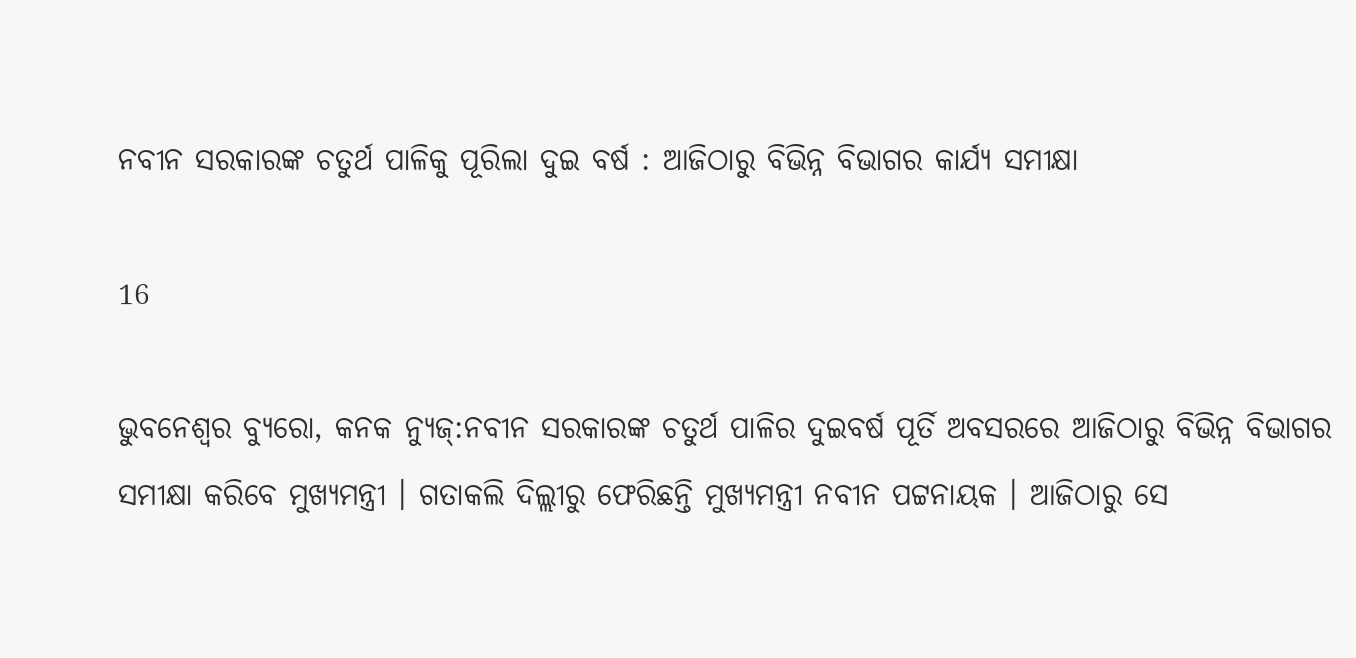ନବୀନ ସରକାରଙ୍କ ଚତୁର୍ଥ ପାଳିକୁ ପୂରିଲା ଦୁଇ ବର୍ଷ : ଆଜିଠାରୁ ବିଭିନ୍ନ ବିଭାଗର କାର୍ଯ୍ୟ ସମୀକ୍ଷା

16

ଭୁବନେଶ୍ୱର ବ୍ୟୁରୋ, କନକ ନ୍ୟୁଜ୍:ନବୀନ ସରକାରଙ୍କ ଚତୁର୍ଥ ପାଳିର ଦୁଇବର୍ଷ ପୂର୍ତି ଅବସରରେ ଆଜିଠାରୁ ବିଭିନ୍ନ ବିଭାଗର ସମୀକ୍ଷା କରିବେ ମୁଖ୍ୟମନ୍ତ୍ରୀ । ଗତାକଲି ଦିଲ୍ଲୀରୁ ଫେରିଛନ୍ତି ମୁଖ୍ୟମନ୍ତ୍ରୀ ନବୀନ ପଟ୍ଟନାୟକ । ଆଜିଠାରୁ ସେ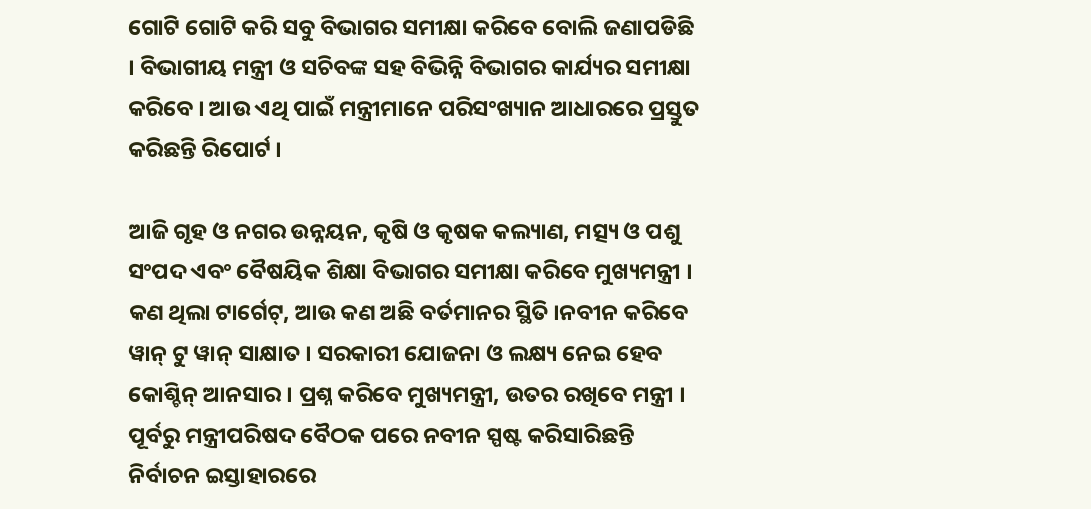ଗୋଟି ଗୋଟି କରି ସବୁ ବିଭାଗର ସମୀକ୍ଷା କରିବେ ବୋଲି ଜଣାପଡିଛି । ବିଭାଗୀୟ ମନ୍ତ୍ରୀ ଓ ସଚିବଙ୍କ ସହ ବିଭିନ୍ନି ବିଭାଗର କାର୍ଯ୍ୟର ସମୀକ୍ଷା କରିବେ । ଆଉ ଏଥି ପାଇଁ ମନ୍ତ୍ରୀମାନେ ପରିସଂଖ୍ୟାନ ଆଧାରରେ ପ୍ରସ୍ତୁତ କରିଛନ୍ତି ରିପୋର୍ଟ ।

ଆଜି ଗୃହ ଓ ନଗର ଉନ୍ନୟନ, କୃଷି ଓ କୃଷକ କଲ୍ୟାଣ, ମତ୍ସ୍ୟ ଓ ପଶୁ ସଂପଦ ଏବଂ ବୈଷୟିକ ଶିକ୍ଷା ବିଭାଗର ସମୀକ୍ଷା କରିବେ ମୁଖ୍ୟମନ୍ତ୍ରୀ । କଣ ଥିଲା ଟାର୍ଗେଟ୍, ଆଉ କଣ ଅଛି ବର୍ତମାନର ସ୍ଥିତି ।ନବୀନ କରିବେ ୱାନ୍ ଟୁ ୱାନ୍ ସାକ୍ଷାତ । ସରକାରୀ ଯୋଜନା ଓ ଲକ୍ଷ୍ୟ ନେଇ ହେବ କୋଶ୍ଚିନ୍ ଆନସାର । ପ୍ରଶ୍ନ କରିବେ ମୁଖ୍ୟମନ୍ତ୍ରୀ, ଉତର ରଖିବେ ମନ୍ତ୍ରୀ । ପୂର୍ବରୁ ମନ୍ତ୍ରୀପରିଷଦ ବୈଠକ ପରେ ନବୀନ ସ୍ପଷ୍ଟ କରିସାରିଛନ୍ତି ନିର୍ବାଚନ ଇସ୍ତାହାରରେ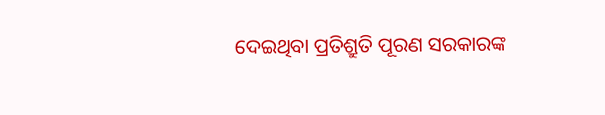ଦେଇଥିବା ପ୍ରତିଶ୍ରୁତି ପୂରଣ ସରକାରଙ୍କ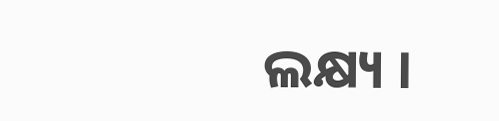ଲକ୍ଷ୍ୟ ।